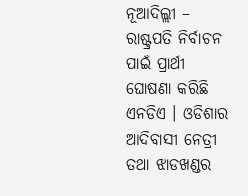ନୂଆଦିଲ୍ଲୀ – ରାଷ୍ଟ୍ରପତି ନିର୍ବାଚନ ପାଇଁ ପ୍ରାର୍ଥୀ ଘୋଷଣା କରିଛି ଏନଡିଏ । ଓଡିଶାର ଆଦିବାସୀ ନେତ୍ରୀ ତଥା ଝାଡଖଣ୍ଡର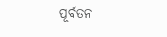ପୂର୍ବତନ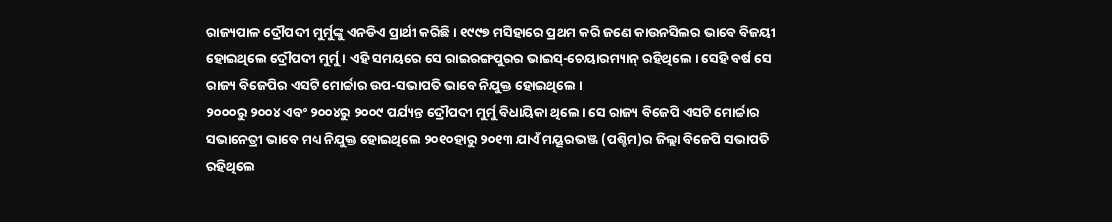ରାଜ୍ୟପାଳ ଦ୍ରୌପଦୀ ମୁର୍ମୁଙ୍କୁ ଏନଡିଏ ପ୍ରାର୍ଥୀ କରିଛି । ୧୯୯୭ ମସିହାରେ ପ୍ରଥମ କରି ଜଣେ କାଉନସିଲର ଭାବେ ବିଜୟୀ ହୋଇଥିଲେ ଦ୍ରୌପଦୀ ମୁର୍ମୁ । ଏହି ସମୟରେ ସେ ରାଇରଙ୍ଗପୁରର ଭାଇସ୍-ଚେୟାରମ୍ୟାନ୍ ରହିଥିଲେ । ସେହି ବର୍ଷ ସେ ରାଜ୍ୟ ବିଜେପିର ଏସଟି ମୋର୍ଚ୍ଚାର ଉପ-ସଭାପତି ଭାବେ ନିଯୁକ୍ତ ହୋଇଥିଲେ ।
୨୦୦୦ରୁ ୨୦୦୪ ଏବଂ ୨୦୦୪ରୁ ୨୦୦୯ ପର୍ଯ୍ୟନ୍ତ ଦ୍ରୌପଦୀ ମୁର୍ମୁ ବିଧାୟିକା ଥିଲେ। ସେ ରାଜ୍ୟ ବିଜେପି ଏସଟି ମୋର୍ଚ୍ଚାର ସଭାନେତ୍ରୀ ଭାବେ ମଧ୍ୟ ନିଯୁକ୍ତ ହୋଇଥିଲେ ୨୦୧୦ହାରୁ ୨୦୧୩ ଯାଏଁ ମୟୂରଭଞ୍ଜ (ପଶ୍ଚିମ)ର ଜିଲ୍ଲା ବିଜେପି ସଭାପତି ରହିଥିଲେ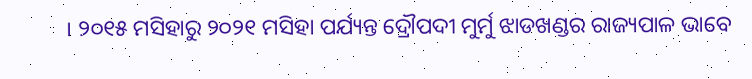। ୨୦୧୫ ମସିହାରୁ ୨୦୨୧ ମସିହା ପର୍ଯ୍ୟନ୍ତ ଦ୍ରୌପଦୀ ମୁର୍ମୁ ଝାଡଖଣ୍ଡର ରାଜ୍ୟପାଳ ଭାବେ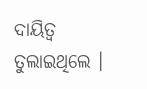ଦାୟିତ୍ୱ ତୁଲାଇଥିଲେ ।